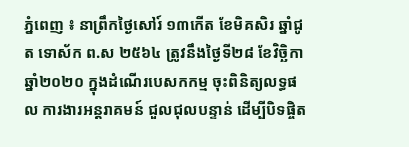ភ្នំពេញ ៖ នាព្រឹកថៃ្ងសៅរ៍ ១៣កើត ខែមិគសិរ ឆ្នាំជូត ទោស័ក ព.ស ២៥៦៤ ត្រូវនឹងថ្ងៃទី២៨ ខែវិច្ឆិកា ឆ្នាំ២០២០ ក្នុងដំណើរបេសកកម្ម ចុះពិនិត្យលទ្ធផល ការងារអន្តរាគមន៍ ជួលជុលបន្ទាន់ ដើម្បីបិទផ្ចិត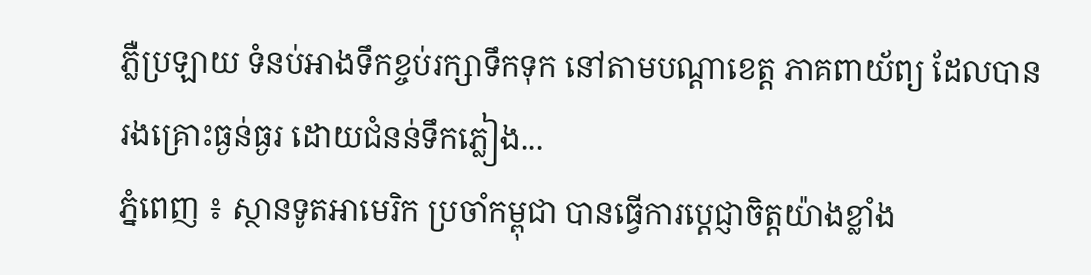ភ្លឺប្រឡាយ ទំនប់អាងទឹកខ្ចប់រក្សាទឹកទុក នៅតាមបណ្តាខេត្ត ភាគពាយ័ព្យ ដែលបានរងគ្រោះធ្ងន់ធ្ងរ ដោយជំនន់ទឹកភ្លៀង...
ភ្នំពេញ ៖ ស្ថានទូតអាមេរិក ប្រចាំកម្ពុជា បានធ្វើការប្ដេជ្ញាចិត្តយ៉ាងខ្លាំង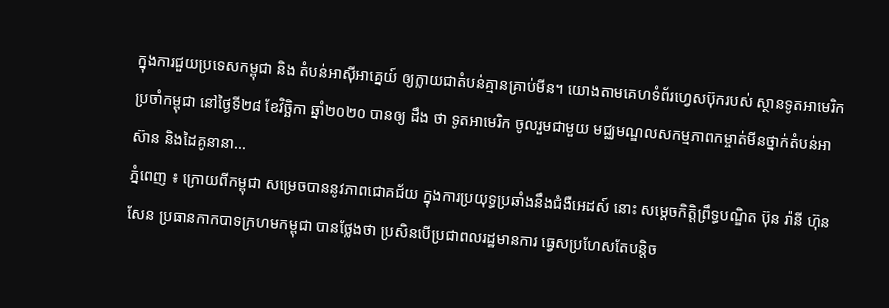ក្នុងការជួយប្រទេសកម្ពុជា និង តំបន់អាស៊ីអាគ្នេយ៍ ឲ្យក្លាយជាតំបន់គ្មានគ្រាប់មីន។ យោងតាមគេហទំព័រហ្វេសប៊ុករបស់ ស្ថានទូតអាមេរិក ប្រចាំកម្ពុជា នៅថ្ងៃទី២៨ ខែវិច្ឆិកា ឆ្នាំ២០២០ បានឲ្យ ដឹង ថា ទូតអាមេរិក ចូលរួមជាមួយ មជ្ឈមណ្ឌលសកម្មភាពកម្ចាត់មីនថ្នាក់តំបន់អាស៊ាន និងដៃគូនានា...
ភ្នំពេញ ៖ ក្រោយពីកម្ពុជា សម្រេចបាននូវភាពជោគជ័យ ក្នុងការប្រយុទ្ធប្រឆាំងនឹងជំងឺអេដស៍ នោះ សម្តេចកិត្តិព្រឹទ្ធបណ្ឌិត ប៊ុន រ៉ានី ហ៊ុនសែន ប្រធានកាកបាទក្រហមកម្ពុជា បានថ្លែងថា ប្រសិនបើប្រជាពលរដ្ឋមានការ ធ្វេសប្រហែសតែបន្តិច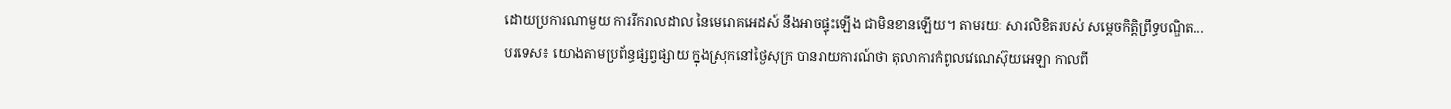ដោយប្រការណាមួយ ការរីករាលដាល នៃមេរោគអេដស៍ នឹងអាចផ្ទុះឡើង ជាមិនខានឡើយ។ តាមរយៈ សារលិខិតរបស់ សម្តេចកិត្តិព្រឹទ្ធបណ្ឌិត...
បរទេស៖ យោងតាមប្រព័ន្ធផ្សព្វផ្សាយ ក្នុងស្រុកនៅថ្ងៃសុក្រ បានរាយការណ៍ថា តុលាការកំពូលវេណេស៊ុយអេឡា កាលពី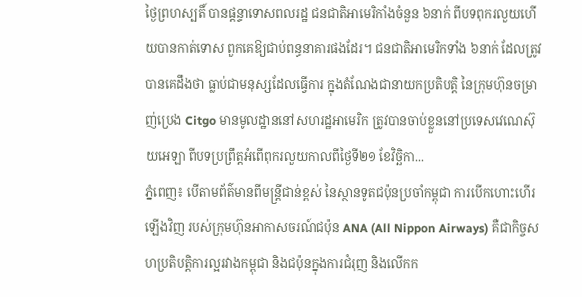ថ្ងៃព្រហស្បតិ៍ បានផ្តន្ទាទោសពលរដ្ឋ ជនជាតិអាមេរិកាំងចំនួន ៦នាក់ ពីបទពុករលួយហើយបានកាត់ទោស ពួកគេឱ្យជាប់ពន្ធនាគារផងដែរ។ ជនជាតិអាមេរិកទាំង ៦នាក់ ដែលត្រូវបានគេដឹងថា ធ្លាប់ជាមនុស្សដែលធ្វើការ ក្នុងតំណែងជានាយកប្រតិបត្តិ នៃក្រុមហ៊ុនចម្រាញ់ប្រេង Citgo មានមូលដ្ឋាននៅសហរដ្ឋអាមេរិក ត្រូវបានចាប់ខ្លួននៅប្រទេសវេណេស៊ុយអេឡា ពីបទប្រព្រឹត្តអំពើពុករលួយកាលពីថ្ងៃទី២១ ខែវិច្ឆិកា...
ភ្នំពេញ៖ បើតាមព័ត៌មានពីមន្ត្រីជាន់ខ្ពស់ នៃស្ថានទូតជប៉ុនប្រចាំកម្ពុជា ការបើកហោះហើរឡើងវិញ របស់ក្រុមហ៊ុនអាកាសចរណ៍ជប៉ុន ANA (All Nippon Airways) គឺជាកិច្ចសហប្រតិបត្តិការល្អរវាងកម្ពុជា និងជប៉ុនក្នុងការជំរុញ និងលើកក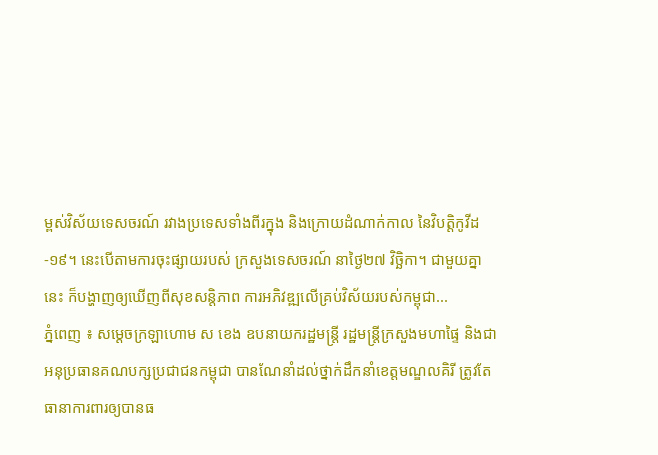ម្ពស់វិស័យទេសចរណ៍ រវាងប្រទេសទាំងពីរក្នុង និងក្រោយដំណាក់កាល នៃវិបត្តិកូវីដ-១៩។ នេះបើតាមការចុះផ្សាយរបស់ ក្រសួងទេសចរណ៍ នាថ្ងៃ២៧ វិច្ឆិកា។ ជាមួយគ្នានេះ ក៏បង្ហាញឲ្យឃើញពីសុខសន្តិភាព ការអភិវឌ្ឍលើគ្រប់វិស័យរបស់កម្ពុជា...
ភ្នំពេញ ៖ សម្ដេចក្រឡាហោម ស ខេង ឧបនាយករដ្ឋមន្ត្រី រដ្ឋមន្ត្រីក្រសួងមហាផ្ទៃ និងជាអនុប្រធានគណបក្សប្រជាជនកម្ពុជា បានណែនាំដល់ថ្នាក់ដឹកនាំខេត្តមណ្ឌលគិរី ត្រូវតែធានាការពារឲ្យបានធ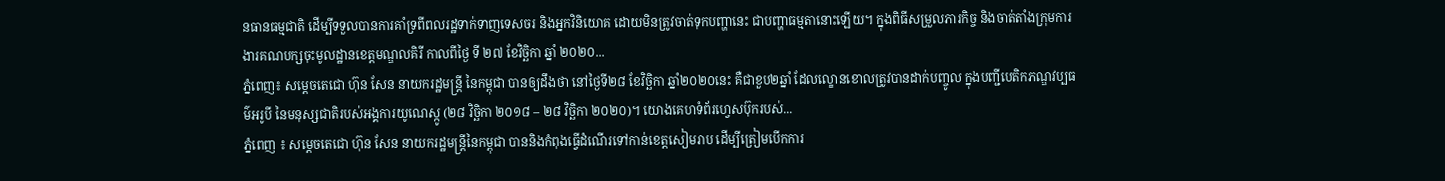នធានធម្មជាតិ ដើម្បីទទួលបានការគាំទ្រពីពលរដ្ឋទាក់ទាញទេសចរ និងអ្នកវិនិយោគ ដោយមិនត្រូវចាត់ទុកបញ្ហានេះ ជាបញ្ហាធម្មតានោះឡើយ។ ក្នុងពិធីសម្រួលភារកិច្ច និងចាត់តាំងក្រុមការងារគណបក្សចុះមូលដ្ឋានខេត្តមណ្ឌលគិរី កាលពីថ្ងៃ ទី ២៧ ខែវិច្ឆិកា ឆ្នាំ ២០២០...
ភ្នំពេញ៖ សម្តេចតេជោ ហ៊ុន សែន នាយករដ្ឋមន្ត្រី នៃកម្ពុជា បានឲ្យដឹងថា នៅថ្ងៃទី២៨ ខែវិច្ឆិកា ឆ្នាំ២០២០នេះ គឺជាខួប២ឆ្នាំ ដែលល្ខោនខោលត្រូវបានដាក់បញ្ចូល ក្នុងបញ្ជីបេតិកភណ្ឌវប្បធម៌អរូបី នៃមនុស្សជាតិរបស់អង្គការយូណេស្កូ (២៨ វិច្ឆិកា ២០១៨ – ២៨ វិច្ឆិកា ២០២០)។ យោងគេហទំព័រហ្វេសប៊ុករបស់...
ភ្នំពេញ ៖ សម្តេចតេជោ ហ៊ុន សែន នាយករដ្ឋមន្ត្រីនៃកម្ពុជា បាននិងកំពុងធ្វើដំណើរទៅកាន់ខេត្តសៀមរាប ដើម្បីត្រៀមបើកការ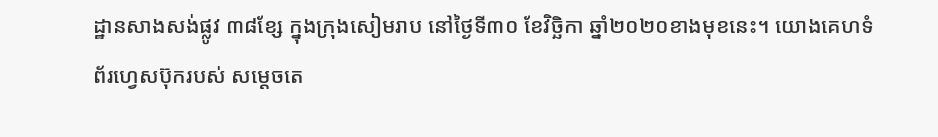ដ្ឋានសាងសង់ផ្លូវ ៣៨ខ្សែ ក្នុងក្រុងសៀមរាប នៅថ្ងៃទី៣០ ខែវិច្ឆិកា ឆ្នាំ២០២០ខាងមុខនេះ។ យោងគេហទំព័រហ្វេសប៊ុករបស់ សម្ដេចតេ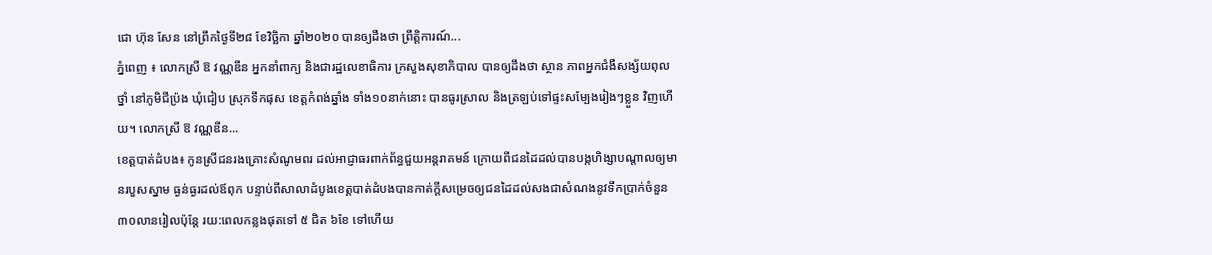ជោ ហ៊ុន សែន នៅព្រឹកថ្ងៃទី២៨ ខែវិច្ឆិកា ឆ្នាំ២០២០ បានឲ្យដឹងថា ព្រឹត្តិការណ៍...
ភ្នំពេញ ៖ លោកស្រី ឱ វណ្ណឌីន អ្នកនាំពាក្យ និងជារដ្ឋលេខាធិការ ក្រសួងសុខាភិបាល បានឲ្យដឹងថា ស្ថាន ភាពអ្នកជំងឺសង្ស័យពុលថ្នាំ នៅភូមិជីប្រ៉ង ឃុំជៀប ស្រុកទឹកផុស ខេត្តកំពង់ឆ្នាំង ទាំង១០នាក់នោះ បានធូរស្រាល និងត្រឡប់ទៅផ្ទះសម្បែងរៀងៗខ្លួន វិញហើយ។ លោកស្រី ឱ វណ្ណឌីន...
ខេត្ដបាត់ដំបង៖ កូនស្រីជនរងគ្រោះសំណូមពរ ដល់អាជ្ញាធរពាក់ព័ន្ធជួយអន្តរាគមន៍ ក្រោយពីជនដៃដល់បានបង្កហិង្សាបណ្ដាលឲ្យមានរបួសស្នាម ធ្ងន់ធ្ងរដល់ឪពុក បន្ទាប់ពីសាលាដំបូងខេត្ដបាត់ដំបងបានកាត់ក្ដីសម្រេចឲ្យជនដៃដល់សងជាសំណងនូវទឹកប្រាក់ចំនួន ៣០លានរៀលប៉ុន្តែ រយ:ពេលកន្លងផុតទៅ ៥ ជិត ៦ខែ ទៅហើយ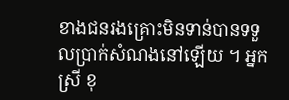ខាងជនរងគ្រោះមិនទាន់បានទទួលប្រាក់សំណងនៅឡើយ ។ អ្នកស្រី ខុ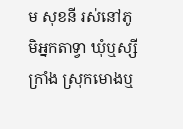ម សុខនី រស់នៅភូមិអ្នកតាទ្វា ឃុំឬស្សីក្រាំង ស្រុកមោងឬ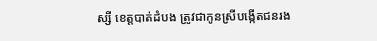ស្សី ខេត្ដបាត់ដំបង ត្រូវជាកូនស្រីបង្កើតជនរង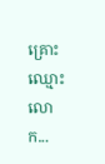គ្រោះឈ្មោះ លោក...